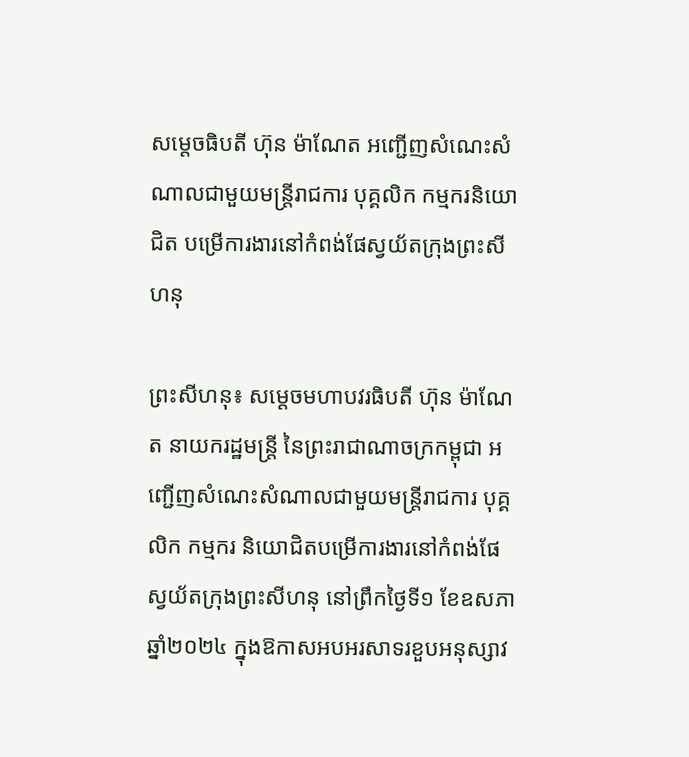សម្តេចធិបតី ហ៊ុន ម៉ាណែត អញ្ជើញសំណេះសំណាលជាមួយមន្ត្រីរាជការ បុគ្គលិក កម្មករនិយោជិត បម្រើការងារនៅកំពង់ផែស្វយ័តក្រុងព្រះសីហនុ

ព្រះសីហនុ៖ សម្តេចមហាបវរធិបតី ហ៊ុន ម៉ាណែត នាយករដ្ឋមន្ត្រី នៃព្រះរាជាណាចក្រកម្ពុជា អញ្ជើញសំណេះសំណាលជាមួយមន្ត្រីរាជការ បុគ្គលិក កម្មករ និយោជិតបម្រើការងារនៅកំពង់ផែស្វយ័តក្រុងព្រះសីហនុ នៅព្រឹកថ្ងៃទី១ ខែឧសភា ឆ្នាំ២០២៤ ក្នុងឱកាសអបអរសាទរខួបអនុស្សាវ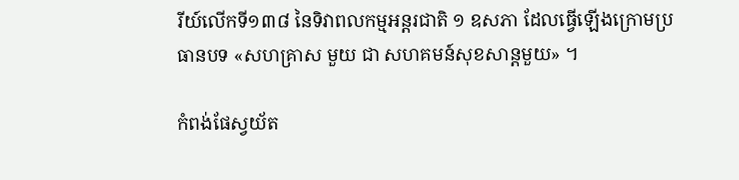រីយ៍លើកទី១៣៨ នៃទិវាពលកម្មអន្តរជាតិ ១ ឧសភា ដែលធ្វើឡើងក្រោមប្រធានបទ «សហគ្រាស មួយ ជា សហគមន៍សុខសាន្តមួយ» ។

កំពង់ផែស្វយ័ត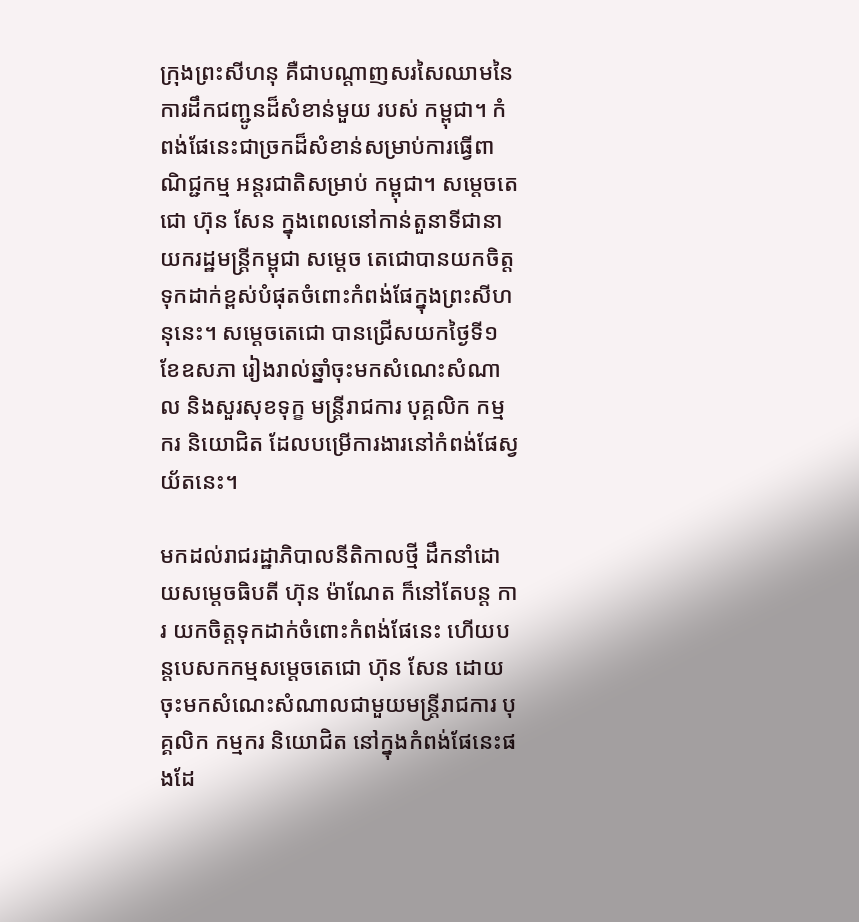ក្រុងព្រះសីហនុ គឺជាបណ្តាញសរសៃឈាមនៃការដឹកជញ្ជូនដ៏សំខាន់មួយ របស់ កម្ពុជា។ កំពង់ផែនេះជាច្រកដ៏សំខាន់សម្រាប់ការធ្វើពាណិជ្ជកម្ម អន្តរជាតិសម្រាប់ កម្ពុជា។ សម្តេចតេជោ ហ៊ុន សែន ក្នុងពេលនៅកាន់តួនាទីជានាយករដ្ឋមន្ត្រីកម្ពុជា សម្តេច តេជោបានយកចិត្តទុកដាក់ខ្ពស់បំផុតចំពោះកំពង់ផែក្នុងព្រះសីហនុនេះ។ សម្តេចតេជោ បានជ្រើសយកថ្ងៃទី១ ខែឧសភា រៀងរាល់ឆ្នាំចុះមកសំណេះសំណាល និងសួរសុខទុក្ខ មន្ត្រីរាជការ បុគ្គលិក កម្មករ និយោជិត ដែលបម្រើការងារនៅកំពង់ផែស្វយ័តនេះ។

មកដល់រាជរដ្ឋាភិបាលនីតិកាលថ្មី ដឹកនាំដោយសម្តេចធិបតី ហ៊ុន ម៉ាណែត ក៏នៅតែបន្ត ការ យកចិត្តទុកដាក់ចំពោះកំពង់ផែនេះ ហើយបន្តបេសកកម្មសម្តេចតេជោ ហ៊ុន សែន ដោយចុះមកសំណេះសំណាលជាមួយមន្ត្រីរាជការ បុគ្គលិក កម្មករ និយោជិត នៅក្នុងកំពង់ផែនេះផងដែ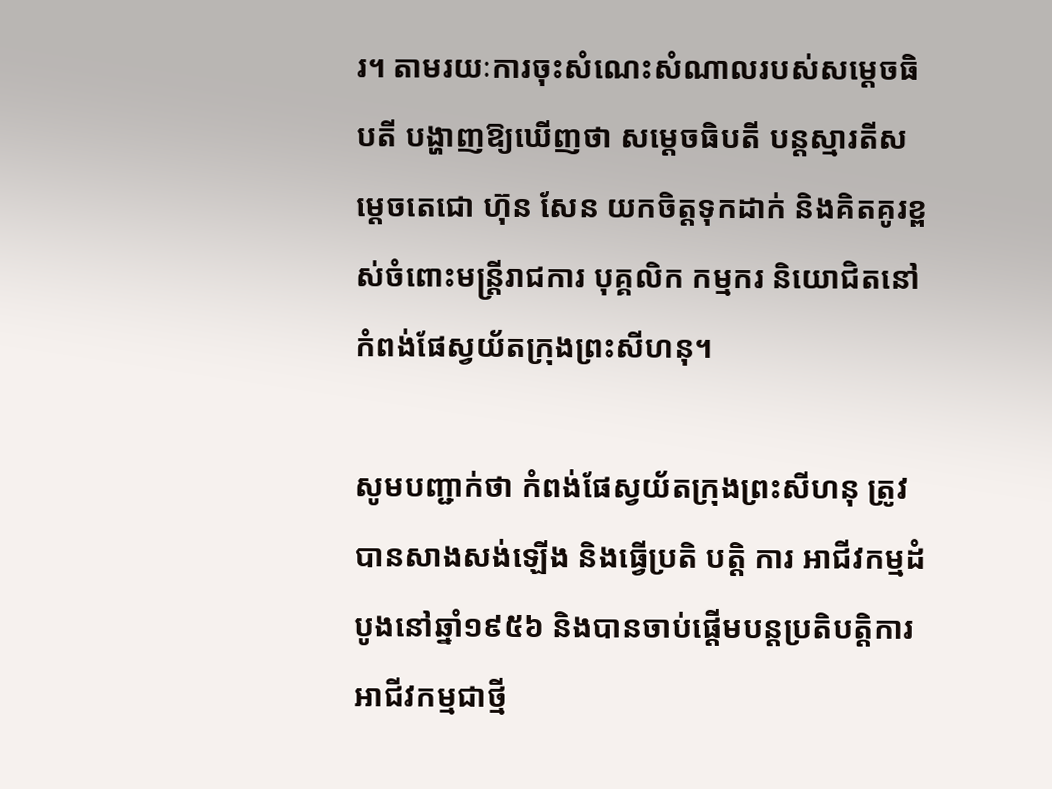រ។ តាមរយៈការចុះសំណេះសំណាលរបស់សម្តេចធិបតី បង្ហាញឱ្យឃើញថា សម្តេចធិបតី បន្តស្មារតីសម្តេចតេជោ ហ៊ុន សែន យកចិត្តទុកដាក់ និងគិតគូរខ្ពស់ចំពោះមន្ត្រីរាជការ បុគ្គលិក កម្មករ និយោជិតនៅកំពង់ផែស្វយ័តក្រុងព្រះសីហនុ។

សូមបញ្ជាក់ថា កំពង់ផែស្វយ័តក្រុងព្រះសីហនុ ត្រូវបានសាងសង់ឡើង និងធ្វើប្រតិ បត្តិ ការ អាជីវកម្មដំបូងនៅឆ្នាំ១៩៥៦ និងបានចាប់ផ្ដើមបន្តប្រតិបត្តិការអាជីវកម្មជាថ្មី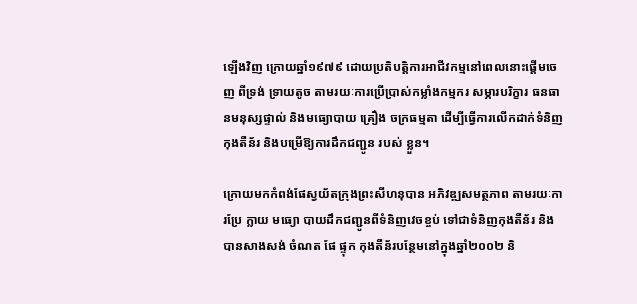ឡើងវិញ ក្រោយឆ្នាំ១៩៧៩ ដោយប្រតិបត្តិការអាជីវកម្មនៅពេលនោះផ្តើមចេញ ពីទ្រង់ ទ្រាយតូច តាមរយៈការប្រើប្រាស់កម្លាំងកម្មករ សម្ភារបរិក្ខារ ធនធានមនុស្សផ្ទាល់ និងមធ្យោបាយ គ្រឿង ចក្រធម្មតា ដើម្បីធ្វើការលើកដាក់ទំនិញ កុងតឺន័រ និងបម្រើឱ្យការដឹកជញ្ជូន របស់ ខ្លួន។

ក្រោយមកកំពង់ផែស្វយ័តក្រុងព្រះសីហនុបាន អភិវឌ្ឍសមត្ថភាព តាមរយៈការប្រែ ក្លាយ មធ្យោ បាយដឹកជញ្ជូនពីទំនិញវេចខ្ចប់ ទៅជាទំនិញកុងតឺន័រ និងបានសាងសង់ ចំណត ផែ ផ្ទុក កុងតឺន័របន្ថែមនៅក្នុងឆ្នាំ២០០២ និ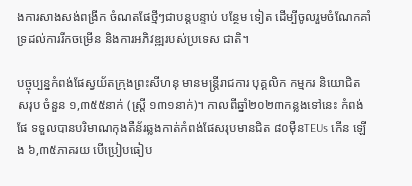ងការសាងសង់ពង្រីក ចំណតផែថ្មីៗជាបន្តបន្ទាប់ បន្ថែម ទៀត ដើម្បីចូលរួមចំណែកគាំទ្រដល់ការរីកចម្រើន និងការអភិវឌ្ឍរបស់ប្រទេស ជាតិ។

បច្ចុប្បន្នកំពង់ផែស្វយ័តក្រុងព្រះសីហនុ មានមន្ត្រីរាជការ បុគ្គលិក កម្មករ និយោជិត សរុប ចំនួន ១,៣៥៥នាក់ (ស្ត្រី ១៣១នាក់)។ កាលពីឆ្នាំ២០២៣កន្លងទៅនេះ កំពង់ ផែ ទទួលបានបរិមាណកុងតឺន័រឆ្លងកាត់កំពង់ផែសរុបមានជិត ៨០ម៉ឺនTEUs កើន ឡើង ៦,៣៥ភាគរយ បើប្រៀបធៀប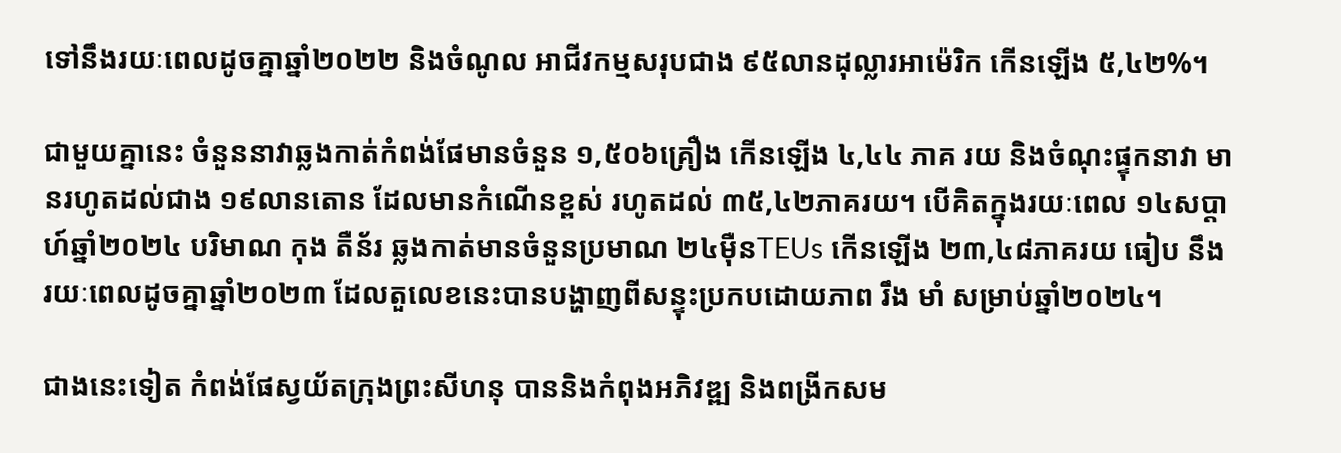ទៅនឹងរយៈពេលដូចគ្នាឆ្នាំ២០២២ និងចំណូល អាជីវកម្មសរុបជាង ៩៥លានដុល្លារអាម៉េរិក កើនឡើង ៥,៤២%។

ជាមួយគ្នានេះ ចំនួននាវាឆ្លងកាត់កំពង់ផែមានចំនួន ១,៥០៦គ្រឿង កើនឡើង ៤,៤៤ ភាគ រយ និងចំណុះផ្ទុកនាវា មានរហូតដល់ជាង ១៩លានតោន ដែលមានកំណើនខ្ពស់ រហូតដល់ ៣៥,៤២ភាគរយ។ បើគិតក្នុងរយៈពេល ១៤សប្តាហ៍ឆ្នាំ២០២៤ បរិមាណ កុង តឺន័រ ឆ្លងកាត់មានចំនួនប្រមាណ ២៤ម៉ឺនTEUs កើនឡើង ២៣,៤៨ភាគរយ ធៀប នឹង រយៈពេលដូចគ្នាឆ្នាំ២០២៣ ដែលតួលេខនេះបានបង្ហាញពីសន្ទុះប្រកបដោយភាព រឹង មាំ សម្រាប់ឆ្នាំ២០២៤។

ជាងនេះទៀត កំពង់ផែស្វយ័តក្រុងព្រះសីហនុ បាននិងកំពុងអភិវឌ្ឍ និងពង្រីកសម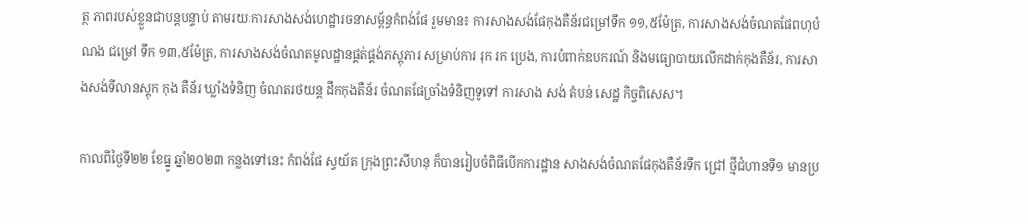ត្ថ ភាពរបស់ខ្លួនជាបន្តបន្ទាប់ តាមរយៈការសាងសង់ហេដ្ឋារចនាសម្ព័ន្ធកំពង់ផែ រួមមាន៖ ការសាងសង់ផែកុងតឺន័រជម្រៅទឹក ១១,៥ម៉ែត្រ, ការសាងសង់ចំណតផែពហុបំណង ជម្រៅ ទឹក ១៣,៥ម៉ែត្រ, ការសាងសង់ចំណតមូលដ្ឋានផ្គត់ផ្គង់ភស្តុភារ សម្រាប់ការ រុក រក ប្រេង, ការបំពាក់ឧបករណ៍ និងមធ្យោបាយលើកដាក់កុងតឺន័រ, ការសាងសង់ទីលានស្តុក កុង តឺន័រ ឃ្លាំងទំនិញ ចំណតរថយន្ត ដឹកកុងតឺន័រ ចំណតផែច្រាំងទំនិញទូទៅ ការសាង សង់ តំបន់ សេដ្ឋ កិច្ចពិសេស។

កាលពីថ្ងៃទី២២ ខែធ្នូ ឆ្នាំ២០២៣ កន្លងទៅនេះ កំពង់ផែ ស្វយ័ត ក្រុងព្រះសីហនុ ក៏បានរៀបចំពិធីបើកការដ្ឋាន សាងសង់ចំណតផែកុងតឺន័រទឹក ជ្រៅ ថ្មីជំហានទី១ មានប្រ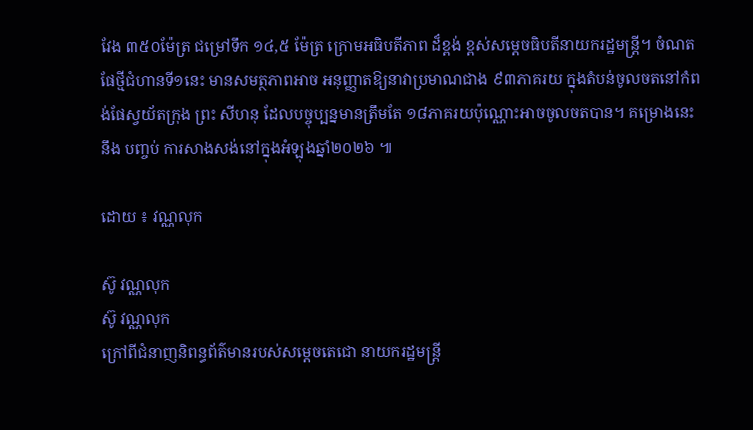វែង ៣៥០ម៉ែត្រ ជម្រៅទឹក ១៤,៥ ម៉ែត្រ ក្រោមអធិបតីភាព ដ៏ខ្ពង់ ខ្ពស់សម្តេចធិបតីនាយករដ្ឋមន្ត្រី។ ចំណតផែថ្មីជំហានទី១នេះ មានសមត្ថភាពអាច អនុញ្ញាតឱ្យនាវាប្រមាណជាង ៩៣ភាគរយ ក្នុងតំបន់ចូលចតនៅកំពង់ផែស្វយ័តក្រុង ព្រះ សីហនុ ដែលបច្ចុប្បន្នមានត្រឹមតែ ១៨ភាគរយប៉ុណ្ណោះអាចចូលចតបាន។ គម្រោងនេះ នឹង បញ្ចប់ ការសាងសង់នៅក្នុងអំឡុងឆ្នាំ២០២៦ ៕

ដោយ ៖ វណ្ណលុក

ស៊ូ វណ្ណលុក
ស៊ូ វណ្ណលុក
ក្រៅពីជំនាញនិពន្ធព័ត៌មានរបស់សម្ដេចតេជោ នាយករដ្ឋមន្ត្រី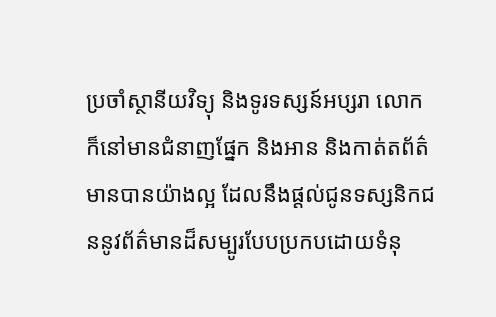ប្រចាំស្ថានីយវិទ្យុ និងទូរទស្សន៍អប្សរា លោកក៏នៅមានជំនាញផ្នែក និងអាន និងកាត់តព័ត៌មានបានយ៉ាងល្អ ដែលនឹងផ្ដល់ជូនទស្សនិកជននូវព័ត៌មានដ៏សម្បូរបែបប្រកបដោយទំនុ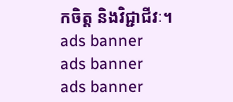កចិត្ត និងវិជ្ជាជីវៈ។
ads banner
ads banner
ads banner